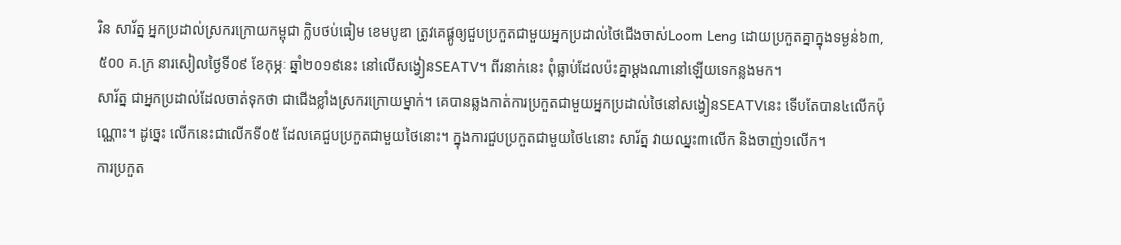រិន សារ័ត្ន អ្នកប្រដាល់ស្រករក្រោយកម្ពុជា ក្លិបថប់ធៀម ខេមបូឌា ត្រូវគេផ្គូឲ្យជួបប្រកួតជាមួយអ្នកប្រដាល់ថៃជើងចាស់Loom Leng ដោយប្រកួតគ្នាក្នុងទម្ងន់៦៣,៥០០ គ.ក្រ នារសៀលថ្ងៃទី០៩ ខែកុម្ភៈ ឆ្នាំ២០១៩នេះ នៅលើសង្វៀនSEATV។ ពីរនាក់នេះ ពុំធ្លាប់ដែលប៉ះគ្នាម្តងណានៅឡើយទេកន្លងមក។
សារ័ត្ន ជាអ្នកប្រដាល់ដែលចាត់ទុកថា ជាជើងខ្លាំងស្រករក្រោយម្នាក់។ គេបានឆ្លងកាត់ការប្រកួតជាមួយអ្នកប្រដាល់ថៃនៅសង្វៀនSEATVនេះ ទើបតែបាន៤លើកប៉ុណ្ណោះ។ ដូច្នេះ លើកនេះជាលើកទី០៥ ដែលគេជួបប្រកួតជាមួយថៃនោះ។ ក្នុងការជួបប្រកួតជាមួយថៃ៤នោះ សារ័ត្ន វាយឈ្នះ៣លើក និងចាញ់១លើក។
ការប្រកួត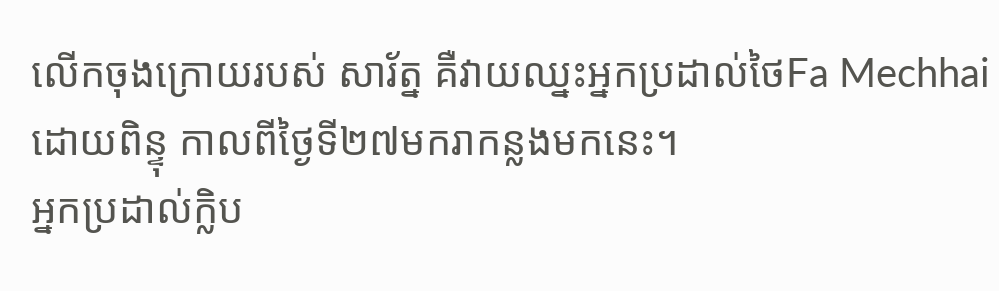លើកចុងក្រោយរបស់ សារ័ត្ន គឺវាយឈ្នះអ្នកប្រដាល់ថៃFa Mechhaiដោយពិន្ទុ កាលពីថ្ងៃទី២៧មករាកន្លងមកនេះ។
អ្នកប្រដាល់ក្លិប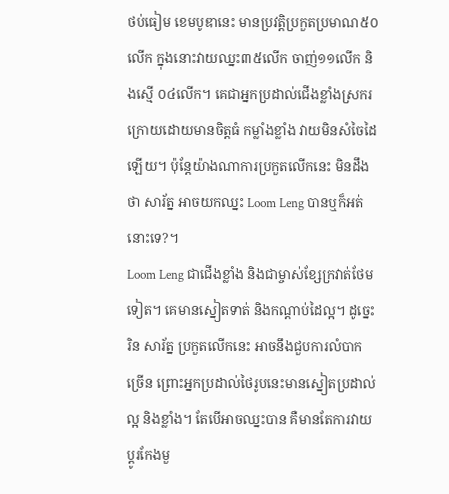ថប់ធៀម ខេមបូឌានេះ មានប្រវត្តិប្រកួតប្រមាណ៥០លើក ក្នុងនោះវាយឈ្នះ៣៥លើក ចាញ់១១លើក និងស្មើ ០៤លើក។ គេជាអ្នកប្រដាល់ជើងខ្លាំងស្រករក្រោយដោយមានចិត្តធំ កម្លាំងខ្លាំង វាយមិនសំចៃដៃឡើយ។ ប៉ុន្តែយ៉ាងណាការប្រកួតលើកនេះ មិនដឹងថា សារ័ត្ន អាចយកឈ្នះ Loom Leng បានឬក៏អត់នោះទេ?។
Loom Leng ជាជើងខ្លាំង និងជាម្ចាស់ខ្សែក្រវាត់ថែមទៀត។ គេមានស្នៀតទាត់ និងកណ្តាប់ដៃល្អ។ ដូច្នេះ រិន សារ័ត្ន ប្រកួតលើកនេះ អាចនឹងជួបការលំបាកច្រើន ព្រោះអ្នកប្រដាល់ថៃរូបនេះមានស្នៀតប្រដាល់ល្អ និងខ្លាំង។ តែបើអាចឈ្នះបាន គឺមានតែការវាយប្ដូរកែងមួ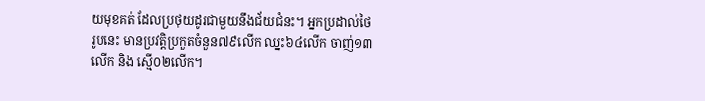យមុខគត់ ដែលប្រថុយដូរជាមួយនឹងជ័យជំនះ។ អ្នកប្រដាល់ថៃរូបនេះ មានប្រវត្តិប្រកួតចំនួន៧៩លើក ឈ្នះ៦៤លើក ចាញ់១៣លើក និង ស្មើ០២លើក។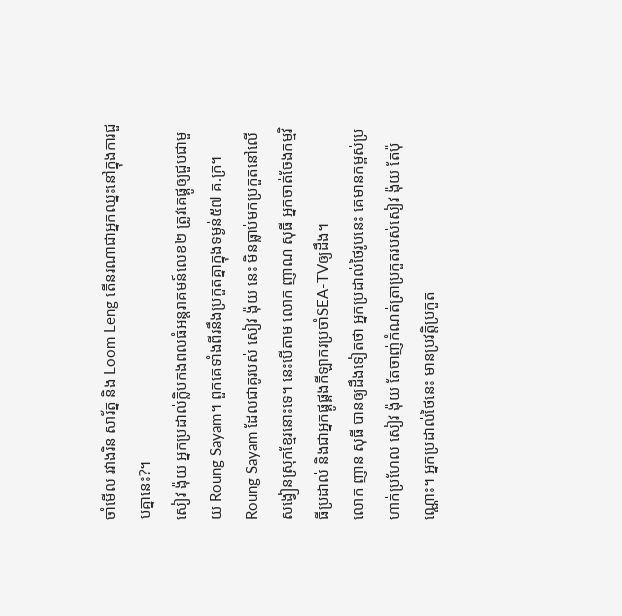ចាំមើល រវាងរិន សារ័ត្ន និង Loom Leng តើនរណាជាអ្នកឈ្នះនៅក្នុងការជួបគ្នានេះ?។
សៀវ ង៉ុយ អ្នកប្រដាល់ក្លិបកងពលធំអន្តរាគមន៍លេខ២ ត្រូវគេផ្គូឲ្យជួបជាមួយ Roung Sayam។ ពួកគេទាំងពីរនឹងប្រកួតគ្នាក្នុងទម្ងន់៥៧ គ.ក្រ។
Roung Sayam ដែលជាគូរបស់ សៀវ ង៉ុយ នេះ មិនធ្លាប់មកប្រកួតនៅលើសង្វៀនស្រុកខ្មែរនោះទេ។ នេះបើតាម លោក ញាណ សុធី អ្នកចាត់ចែងកម្មវិធីប្រដាល់ និងជាអ្នកផ្គូផ្គងកីឡាករប្រចាំSEA-TVឲ្យដឹង។
លោក ញាន សុធី បានឲ្យដឹងទៀតថា អ្នកប្រដាល់ថៃរូបនេះ គេមានកម្ពស់ប្រហាក់ប្រហែល សៀវ ង៉ុយ តែចាញ់កំណត់ត្រាប្រកួតរបស់សៀវ ង៉ុយ តែប៉ុណ្ណោះ។ អ្នកប្រដាល់ថៃនេះ មានប្រវត្តិប្រកួត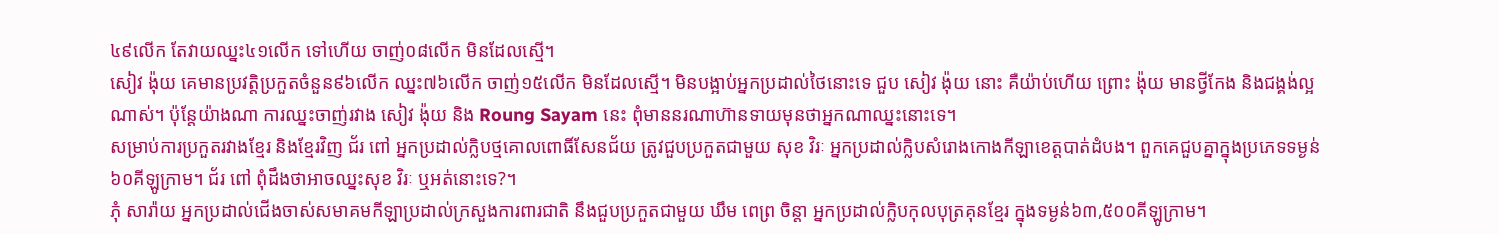៤៩លើក តែវាយឈ្នះ៤១លើក ទៅហើយ ចាញ់០៨លើក មិនដែលស្មើ។
សៀវ ង៉ុយ គេមានប្រវត្តិប្រកួតចំនួន៩៦លើក ឈ្នះ៧៦លើក ចាញ់១៥លើក មិនដែលស្មើ។ មិនបង្អាប់អ្នកប្រដាល់ថៃនោះទេ ជួប សៀវ ង៉ុយ នោះ គឺយ៉ាប់ហើយ ព្រោះ ង៉ុយ មានថ្វីកែង និងជង្គង់ល្អណាស់។ ប៉ុន្តែយ៉ាងណា ការឈ្នះចាញ់រវាង សៀវ ង៉ុយ និង Roung Sayam នេះ ពុំមាននរណាហ៊ានទាយមុនថាអ្នកណាឈ្នះនោះទេ។
សម្រាប់ការប្រកួតរវាងខ្មែរ និងខ្មែរវិញ ជ័រ ពៅ អ្នកប្រដាល់ក្លិបថ្មគោលពោធិ៍សែនជ័យ ត្រូវជួបប្រកួតជាមួយ សុខ វិរៈ អ្នកប្រដាល់ក្លិបសំរោងកោងកីឡាខេត្តបាត់ដំបង។ ពួកគេជួបគ្នាក្នុងប្រភេទទម្ងន់៦០គីឡូក្រាម។ ជ័រ ពៅ ពុំដឹងថាអាចឈ្នះសុខ វិរៈ ឬអត់នោះទេ?។
ភុំ សារ៉ាយ អ្នកប្រដាល់ជើងចាស់សមាគមកីឡាប្រដាល់ក្រសួងការពារជាតិ នឹងជួបប្រកួតជាមួយ ឃឹម ពេព្រ ចិន្តា អ្នកប្រដាល់ក្លិបកុលបុត្រគុនខ្មែរ ក្នុងទម្ងន់៦៣,៥០០គីឡូក្រាម។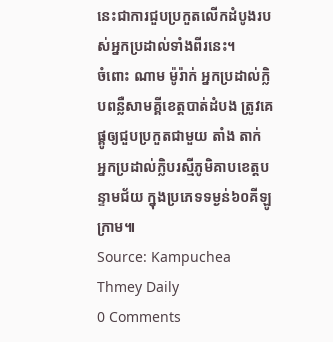នេះជាការជួបប្រកួតលើកដំបូងរបស់អ្នកប្រដាល់ទាំងពីរនេះ។
ចំពោះ ណាម ម៉ូរ៉ាក់ អ្នកប្រដាល់ក្លិបពន្លឺសាមគ្គីខេត្តបាត់ដំបង ត្រូវគេផ្គូឲ្យជួបប្រកួតជាមួយ តាំង តាក់ អ្នកប្រដាល់ក្លិបរស្មីភូមិគាបខេត្តបន្ទាមជ័យ ក្នុងប្រភេទទម្ងន់៦០គីឡូក្រាម៕
Source: Kampuchea Thmey Daily
0 Comments